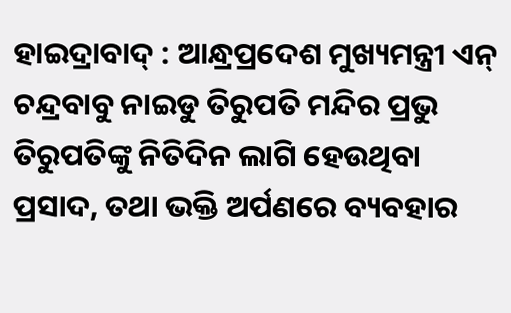ହାଇଦ୍ରାବାଦ୍ : ଆନ୍ଧ୍ରପ୍ରଦେଶ ମୁଖ୍ୟମନ୍ତ୍ରୀ ଏନ୍ ଚନ୍ଦ୍ରବାବୁ ନାଇଡୁ ତିରୁପତି ମନ୍ଦିର ପ୍ରଭୁ ତିରୁପତିଙ୍କୁ ନିତିଦିନ ଲାଗି ହେଉଥିବା ପ୍ରସାଦ, ତଥା ଭକ୍ତି ଅର୍ପଣରେ ବ୍ୟବହାର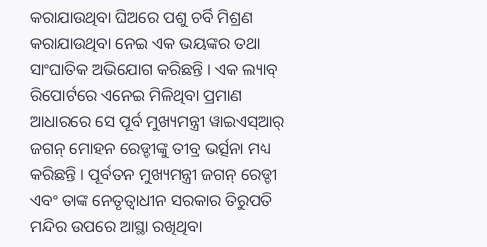କରାଯାଉଥିବା ଘିଅରେ ପଶୁ ଚର୍ବି ମିଶ୍ରଣ କରାଯାଉଥିବା ନେଇ ଏକ ଭୟଙ୍କର ତଥା ସାଂଘାତିକ ଅଭିଯୋଗ କରିଛନ୍ତି । ଏକ ଲ୍ୟାବ୍ ରିପୋର୍ଟରେ ଏନେଇ ମିଳିଥିବା ପ୍ରମାଣ ଆଧାରରେ ସେ ପୂର୍ବ ମୁଖ୍ୟମନ୍ତ୍ରୀ ୱାଇଏସ୍ଆର୍ ଜଗନ୍ ମୋହନ ରେଡ୍ଡୀଙ୍କୁ ତୀବ୍ର ଭର୍ତ୍ସନା ମଧ୍ୟ କରିଛନ୍ତି । ପୂର୍ବତନ ମୁଖ୍ୟମନ୍ତ୍ରୀ ଜଗନ୍ ରେଡ୍ଡୀ ଏବଂ ତାଙ୍କ ନେତୃତ୍ୱାଧୀନ ସରକାର ତିରୁପତି ମନ୍ଦିର ଉପରେ ଆସ୍ଥା ରଖିଥିବା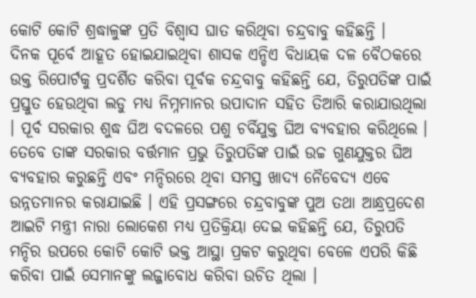କୋଟି କୋଟି ଶ୍ରଦ୍ଧାଳୁଙ୍କ ପ୍ରତି ବିଶ୍ୱାସ ଘାତ କରିଥିବା ଚନ୍ଦ୍ରବାବୁ କହିଛନ୍ତି ।
ଦିନକ ପୂର୍ବେ ଆହୂତ ହୋଇଯାଇଥିବା ଶାସକ ଏନ୍ଡିଏ ବିଧାୟକ ଦଳ ବୈଠକରେ ଉକ୍ତ ରିପୋର୍ଟକୁ ପ୍ରଦର୍ଶିତ କରିବା ପୂର୍ବକ ଚନ୍ଦ୍ରବାବୁ କହିଛନ୍ତି ଯେ, ତିରୁପତିଙ୍କ ପାଇଁ ପ୍ରସ୍ତୁତ ହେଉଥିବା ଲଡୁ ମଧ୍ୟ ନିମ୍ନମାନର ଉପାଦାନ ସହିତ ତିଆରି କରାଯାଉଥିଲା । ପୂର୍ବ ସରକାର ଶୁଦ୍ଧ ଘିଅ ବଦଳରେ ପଶୁ ଚର୍ବିଯୁକ୍ତ ଘିଅ ବ୍ୟବହାର କରିଥିଲେ । ତେବେ ତାଙ୍କ ସରକାର ବର୍ତ୍ତମାନ ପ୍ରଭୁ ତିରୁପତିଙ୍କ ପାଇଁ ଉଚ୍ଚ ଗୁଣଯୁକ୍ତର ଘିଅ ବ୍ୟବହାର କରୁଛନ୍ତି ଏବଂ ମନ୍ଦିରରେ ଥିବା ସମସ୍ତ ଖାଦ୍ୟ ନୈବେଦ୍ୟ ଏବେ ଉନ୍ନତମାନର କରାଯାଇଛି । ଏହି ପ୍ରସଙ୍ଗରେ ଚନ୍ଦ୍ରବାବୁଙ୍କ ପୁଅ ତଥା ଆନ୍ଧ୍ରପ୍ରଦେଶ ଆଇଟି ମନ୍ତ୍ରୀ ନାରା ଲୋକେଶ ମଧ୍ୟ ପ୍ରତିକ୍ରିୟା ଦେଇ କହିଛନ୍ତି ଯେ, ତିରୁପତି ମନ୍ଦିର ଉପରେ କୋଟି କୋଟି ଭକ୍ତ ଆସ୍ଥା ପ୍ରକଟ କରୁଥିବା ବେଳେ ଏପରି କିଛି କରିବା ପାଇଁ ସେମାନଙ୍କୁ ଲଜ୍ଜାବୋଧ କରିବା ଉଚିତ ଥିଲା ।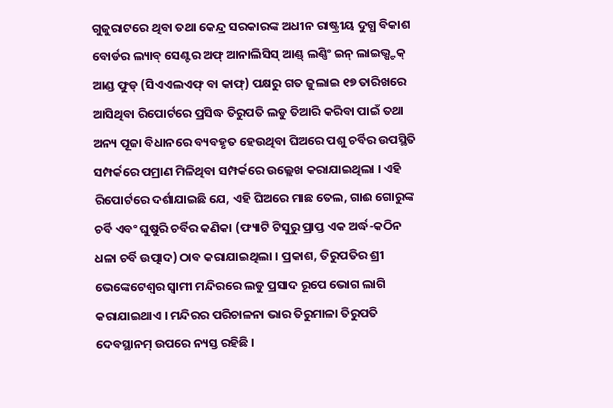ଗୁଜୁରାଟରେ ଥିବା ତଥା କେନ୍ଦ୍ର ସରକାରଙ୍କ ଅଧୀନ ରାଷ୍ଟ୍ରୀୟ ଦୁଗ୍ଧ ବିକାଶ ବୋର୍ଡର ଲ୍ୟାବ୍ ସେଣ୍ଟର ଅଫ୍ ଆନାଲିସିସ୍ ଆଣ୍ଡ୍ ଲଣ୍ଣିଂ ଇନ୍ ଲାଇଭ୍ଷ୍ଟକ୍ ଆଣ୍ଡ ଫୁଡ୍ (ସିଏଏଲଏଫ୍ ବା କାଫ୍) ପକ୍ଷରୁ ଗତ ଜୁଲାଇ ୧୭ ତାରିଖରେ ଆସିଥିବା ରିପୋର୍ଟରେ ପ୍ରସିଦ୍ଧ ତିରୁପତି ଲଡୁ ତିଆରି କରିବା ପାଇଁ ତଥା ଅନ୍ୟ ପୂଜା ବିଧାନରେ ବ୍ୟବହୃତ ହେଉଥିବା ଘିଅରେ ପଶୁ ଚର୍ବିର ଉପସ୍ଥିତି ସମ୍ପର୍କରେ ପମ୍ରାଣ ମିଳିଥିବା ସମ୍ପର୍କରେ ଉଲ୍ଲେଖ କରାଯାଇଥିଲା । ଏହି ରିପୋର୍ଟରେ ଦର୍ଶାଯାଇଛି ଯେ, ଏହି ଘିଅରେ ମାଛ ତେଲ, ଗାଈ ଗୋରୁଙ୍କ ଚର୍ବି ଏବଂ ଘୁଷୁରି ଚର୍ବିର କଣିକା (ଫ୍ୟାଟି ଟିସୁରୁ ପ୍ରାପ୍ତ ଏକ ଅର୍ଦ୍ଧ-କଠିନ ଧଳା ଚର୍ବି ଉତ୍ପାଦ) ଠାବ କରାଯାଇଥିଲା । ପ୍ରକାଶ, ତିରୁପତିର ଶ୍ରୀ ଭେଙ୍କେଟେଶ୍ୱର ସ୍ୱାମୀ ମନ୍ଦିରରେ ଲଡୁ ପ୍ରସାଦ ରୂପେ ଭୋଗ ଲାଗି କରାଯାଇଥାଏ । ମନ୍ଦିରର ପରିଚାଳନା ଭାର ତିରୁମାଳା ତିରୁପତି ଦେବସ୍ଥାନମ୍ ଉପରେ ନ୍ୟସ୍ତ ରହିଛି ।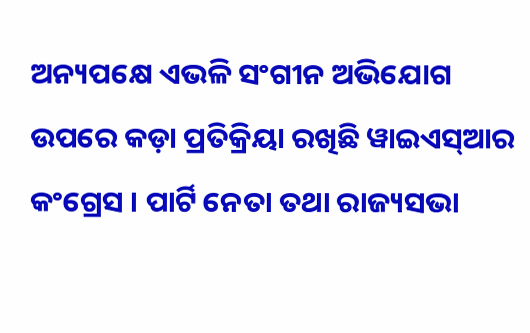ଅନ୍ୟପକ୍ଷେ ଏଭଳି ସଂଗୀନ ଅଭିଯୋଗ ଉପରେ କଡ଼ା ପ୍ରତିକ୍ରିୟା ରଖିଛି ୱାଇଏସ୍ଆର କଂଗ୍ରେସ । ପାର୍ଟି ନେତା ତଥା ରାଜ୍ୟସଭା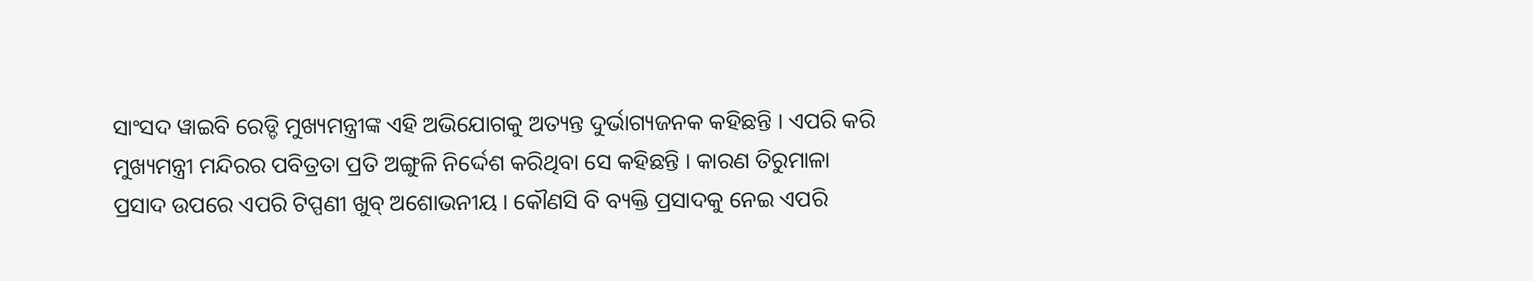ସାଂସଦ ୱାଇବି ରେଡ୍ଡି ମୁଖ୍ୟମନ୍ତ୍ରୀଙ୍କ ଏହି ଅଭିଯୋଗକୁ ଅତ୍ୟନ୍ତ ଦୁର୍ଭାଗ୍ୟଜନକ କହିଛନ୍ତି । ଏପରି କରି ମୁଖ୍ୟମନ୍ତ୍ରୀ ମନ୍ଦିରର ପବିତ୍ରତା ପ୍ରତି ଅଙ୍ଗୁଳି ନିର୍ଦ୍ଦେଶ କରିଥିବା ସେ କହିଛନ୍ତି । କାରଣ ତିରୁମାଳା ପ୍ରସାଦ ଉପରେ ଏପରି ଟିପ୍ପଣୀ ଖୁବ୍ ଅଶୋଭନୀୟ । କୌଣସି ବି ବ୍ୟକ୍ତି ପ୍ରସାଦକୁ ନେଇ ଏପରି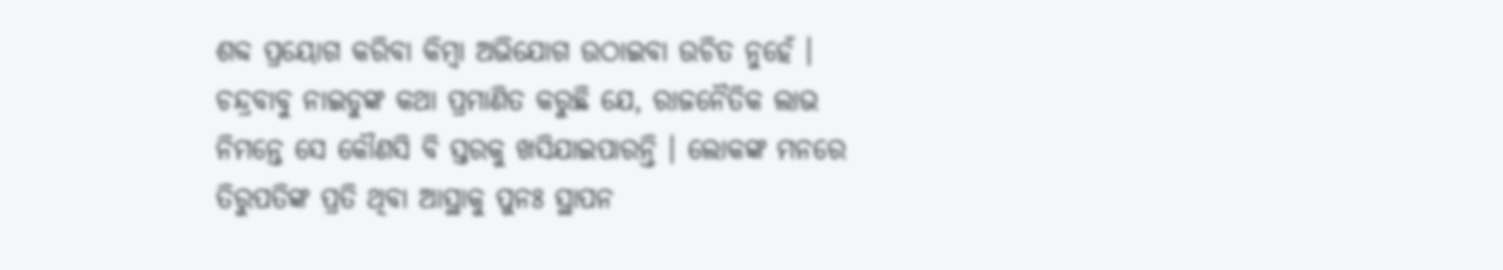ଶବ୍ଦ ପ୍ରୟୋଗ କରିବା କିମ୍ବା ଅଭିଯୋଗ ଉଠାଇବା ଉଚିତ ନୁହେଁ । ଚନ୍ଦ୍ରବାବୁ ନାଇଡୁଙ୍କ କଥା ପ୍ରମାଣିତ କରୁଛି ଯେ, ରାଜନୈତିକ ଲାଭ ନିମନ୍ତେ ସେ କୌଣସି ବି ସ୍ତରକୁ ଖସିଯାଇପାରନ୍ତି । ଲୋକଙ୍କ ମନରେ ତିରୁପତିଙ୍କ ପ୍ରତି ଥିବା ଆସ୍ଥାକୁ ପୁନଃ ସ୍ଥାପନ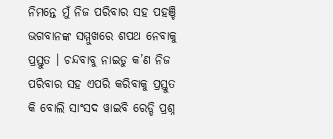ନିମନ୍ତେ ମୁଁ ନିଜ ପରିବାର ସହ ପହଞ୍ଚି ଭଗବାନଙ୍କ ସମ୍ମୁଖରେ ଶପଥ ନେବାକୁ ପ୍ରସ୍ତୁତ । ଚନ୍ଦବାବୁ ନାଇଡୁ କ’ଣ ନିଜ ପରିବାର ସହ ଏପରି କରିବାକୁ ପ୍ରସ୍ତୁତ କି ବୋଲି ସାଂସଦ ୱାଇବି ରେଡ୍ଡି ପ୍ରଶ୍ନ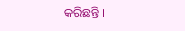କରିଛନ୍ତି ।